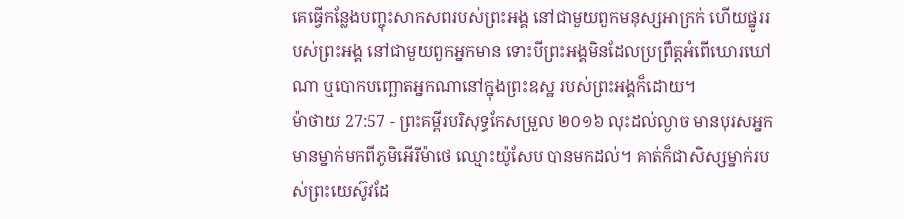គេធ្វើកន្លែងបញ្ចុះសាកសពរបស់ព្រះអង្គ នៅជាមួយពួកមនុស្សអាក្រក់ ហើយផ្នូររបស់ព្រះអង្គ នៅជាមួយពួកអ្នកមាន ទោះបីព្រះអង្គមិនដែលប្រព្រឹត្តអំពើឃោរឃៅណា ឬបោកបញ្ឆោតអ្នកណានៅក្នុងព្រះឧស្ឋ របស់ព្រះអង្គក៏ដោយ។
ម៉ាថាយ 27:57 - ព្រះគម្ពីរបរិសុទ្ធកែសម្រួល ២០១៦ លុះដល់ល្ងាច មានបុរសអ្នកមានម្នាក់មកពីភូមិអើរីម៉ាថេ ឈ្មោះយ៉ូសែប បានមកដល់។ គាត់ក៏ជាសិស្សម្នាក់របស់ព្រះយេស៊ូវដែ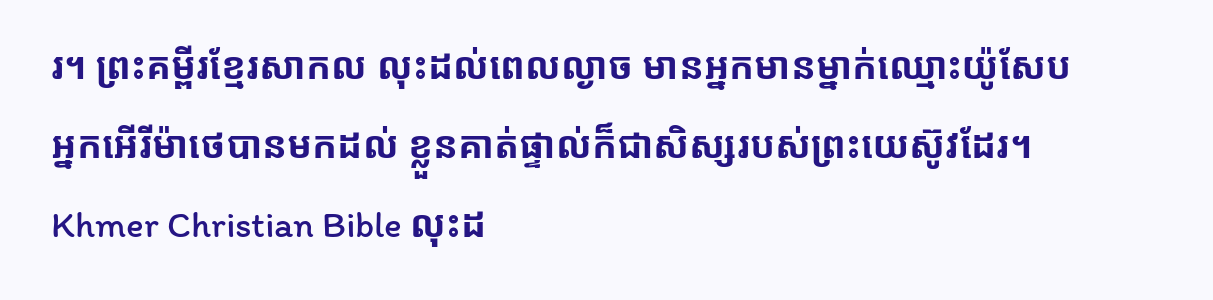រ។ ព្រះគម្ពីរខ្មែរសាកល លុះដល់ពេលល្ងាច មានអ្នកមានម្នាក់ឈ្មោះយ៉ូសែបអ្នកអើរីម៉ាថេបានមកដល់ ខ្លួនគាត់ផ្ទាល់ក៏ជាសិស្សរបស់ព្រះយេស៊ូវដែរ។ Khmer Christian Bible លុះដ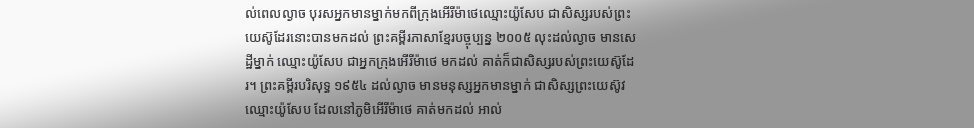ល់ពេលល្ងាច បុរសអ្នកមានម្នាក់មកពីក្រុងអើរីម៉ាថេឈ្មោះយ៉ូសែប ជាសិស្សរបស់ព្រះយេស៊ូដែរនោះបានមកដល់ ព្រះគម្ពីរភាសាខ្មែរបច្ចុប្បន្ន ២០០៥ លុះដល់ល្ងាច មានសេដ្ឋីម្នាក់ ឈ្មោះយ៉ូសែប ជាអ្នកក្រុងអើរីម៉ាថេ មកដល់ គាត់ក៏ជាសិស្សរបស់ព្រះយេស៊ូដែរ។ ព្រះគម្ពីរបរិសុទ្ធ ១៩៥៤ ដល់ល្ងាច មានមនុស្សអ្នកមានម្នាក់ ជាសិស្សព្រះយេស៊ូវ ឈ្មោះយ៉ូសែប ដែលនៅភូមិអើរីម៉ាថេ គាត់មកដល់ អាល់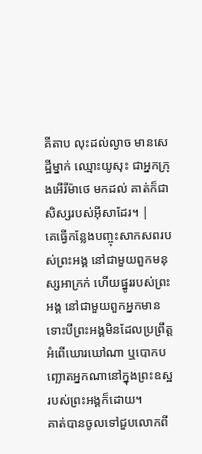គីតាប លុះដល់ល្ងាច មានសេដ្ឋីម្នាក់ ឈ្មោះយូសុះ ជាអ្នកក្រុងអើរីម៉ាថេ មកដល់ គាត់ក៏ជាសិស្សរបស់អ៊ីសាដែរ។ |
គេធ្វើកន្លែងបញ្ចុះសាកសពរបស់ព្រះអង្គ នៅជាមួយពួកមនុស្សអាក្រក់ ហើយផ្នូររបស់ព្រះអង្គ នៅជាមួយពួកអ្នកមាន ទោះបីព្រះអង្គមិនដែលប្រព្រឹត្តអំពើឃោរឃៅណា ឬបោកបញ្ឆោតអ្នកណានៅក្នុងព្រះឧស្ឋ របស់ព្រះអង្គក៏ដោយ។
គាត់បានចូលទៅជួបលោកពី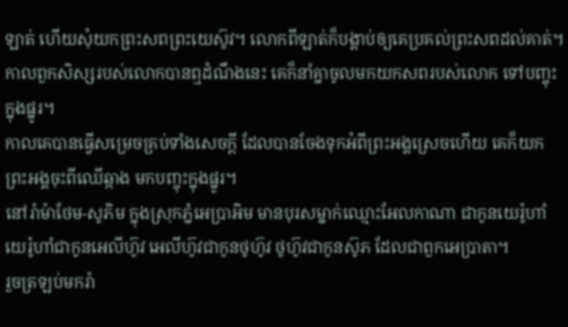ឡាត់ ហើយសុំយកព្រះសពព្រះយេស៊ូវ។ លោកពីឡាត់ក៏បង្គាប់ឲ្យគេប្រគល់ព្រះសពដល់គាត់។
កាលពួកសិស្សរបស់លោកបានឮដំណឹងនេះ គេក៏នាំគ្នាចូលមកយកសពរបស់លោក ទៅបញ្ចុះក្នុងផ្នូរ។
កាលគេបានធ្វើសម្រេចគ្រប់ទាំងសេចក្តី ដែលបានចែងទុកអំពីព្រះអង្គស្រេចហើយ គេក៏យកព្រះអង្គចុះពីឈើឆ្កាង មកបញ្ចុះក្នុងផ្នូរ។
នៅរ៉ាម៉ាថែម-សូភិម ក្នុងស្រុកភ្នំអេប្រាអិម មានបុរសម្នាក់ឈ្មោះអែលកាណា ជាកូនយេរ៉ូហាំ យេរ៉ូហាំជាកូនអេលីហ៊ូវ អេលីហ៊ូវជាកូនថូហ៊ូវ ថូហ៊ូវជាកូនស៊ូភ ដែលជាពួកអេប្រាតា។
រួចត្រឡប់មករ៉ា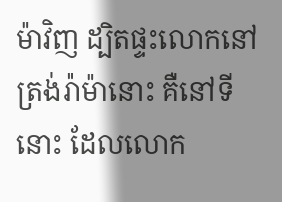ម៉ាវិញ ដ្បិតផ្ទះលោកនៅត្រង់រ៉ាម៉ានោះ គឺនៅទីនោះ ដែលលោក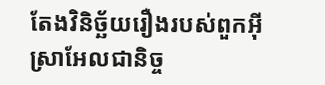តែងវិនិច្ឆ័យរឿងរបស់ពួកអ៊ីស្រាអែលជានិច្ច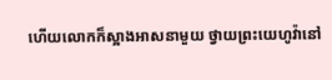ហើយលោកក៏ស្អាងអាសនាមួយ ថ្វាយព្រះយេហូវ៉ានៅ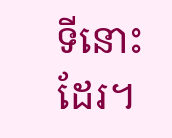ទីនោះដែរ។